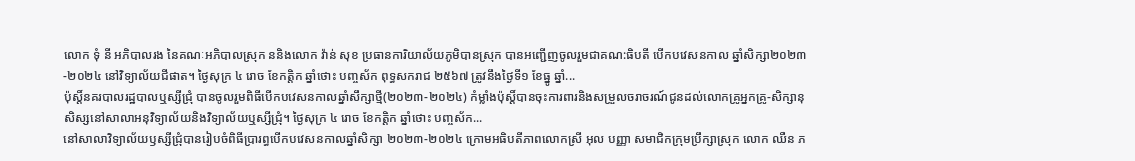លោក ទុំ នី អភិបាលរង នៃគណៈអភិបាលស្រុក ននិងលោក វ៉ាន់ សុខ ប្រធានការិយាល័យភូមិបានស្រុក បានអញ្ជើញចូលរួមជាគណ:ធិបតី បេីកបវេសនកាល ឆ្នាំសិក្សា២០២៣-២០២៤ នៅវិទ្យាល័យជីផាត។ ថ្ងៃសុក្រ ៤ រោច ខែកត្តិក ឆ្នាំថោះ បញ្ចស័ក ពុទ្ធសករាជ ២៥៦៧ ត្រូវនឹងថ្ងៃទី១ ខែធ្នូ ឆ្នាំ...
ប៉ុស្ដិ៍នគរបាលរដ្ឋបាលឬស្សីជ្រុំ បានចូលរួមពិធីបើកបវេសនកាលឆ្នាំសឹក្សាថ្មី(២០២៣-២០២៤) កំម្លាំងប៉ុស្ដិ៍បានចុះការពារនិងសម្រួលចរាចរណ៍ជូនដល់លោកគ្រូអ្នកគ្រូ-សិក្សានុសិស្សនៅសាលាអនុវិទ្យាល័យនិងវិទ្យាល័យឬស្សីជ្រុំ។ ថ្ងៃសុក្រ ៤ រោច ខែកត្តិក ឆ្នាំថោះ បញ្ចស័ក...
នៅសាលាវិទ្យាល័យឫស្សីជ្រុំបានរៀបចំពិធីប្រារព្ធបើកបវេសនកាលឆ្នាំសិក្សា ២០២៣-២០២៤ ក្រោមអធិបតីភាពលោកស្រី អុល បញ្ញា សមាជិកក្រុមប្រឹក្សាស្រុក លោក ឈឺន ភ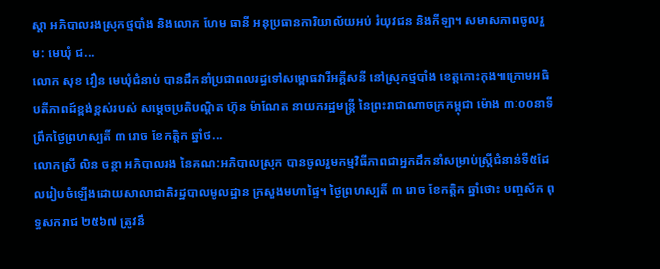ស្ដា អភិបាលរងស្រុកថ្មបាំង និងលោក ហែម ធានី អនុប្រធានការិយាល័យអប់ រំយុវជន និងកីឡា។ សមាសភាពចូលរួម: មេឃុំ ជ...
លោក សុខ វឿន មេឃុំជំនាប់ បានដឹកនាំប្រជាពលរដ្ធទៅសម្ពោធវារីអគ្គីសនី នៅស្រុកថ្មបាំង ខេត្តកោះកុង៕ក្រោមអធិបតីភាពដ៍ខ្ពង់ខ្ពស់របស់ សម្ដេចប្រតិបណ្ដិត ហ៊ុន ម៉ាណែត នាយករដ្ឋមន្ត្រី នៃព្រះរាជាណាចក្រកម្ពុជា ម៉ោង ៣ៈ០០នាទីព្រឹកថ្ងៃព្រហស្បតិ៍ ៣ រោច ខែកត្តិក ឆ្នាំថ...
លោកស្រី លិន ចន្ថា អភិបាលរង នៃគណ:អភិបាលស្រុក បានចូលរួមកម្មវិធីភាពជាអ្នកដឹកនាំសម្រាប់ស្ត្រីជំនាន់ទី៥ដែលរៀបចំឡើងដោយសាលាជាតិរដ្ឋបាលមូលដ្ឋាន ក្រសួងមហាផ្ទៃ។ ថ្ងៃព្រហស្បតិ៍ ៣ រោច ខែកត្តិក ឆ្នាំថោះ បញ្ចស័ក ពុទ្ធសករាជ ២៥៦៧ ត្រូវនឹ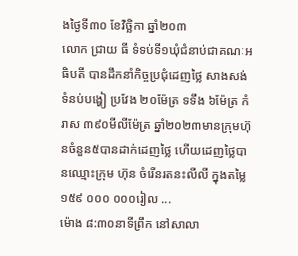ងថ្ងៃទី៣០ ខែវិច្ឆិកា ឆ្នាំ២០៣
លោក ជ្រាយ ធី ទំទប់ទី១ឃុំជំនាប់ជាគណៈអធិបតី បានដឹកនាំកិច្ចប្រជុំដេញថ្លៃ សាងសង់ទំនប់បង្ហៀ ប្រវែង ២០ម៉ែត្រ ទទឹង ៦ម៉ែត្រ កំរាស ៣៩០មីលីម៉ែត្រ ឆ្នាំ២០២៣មានក្រុមហ៊ុនចំនួន៥បានដាក់ដេញថ្លៃ ហើយដេញថ្លៃបានឈ្មោះក្រុម ហ៊ុន ចំរើនរតនះលីលី ក្នុងតម្លៃ ១៥៩ ០០០ ០០០រៀល ...
ម៉ោង ៨:៣០នាទីព្រឹក នៅសាលា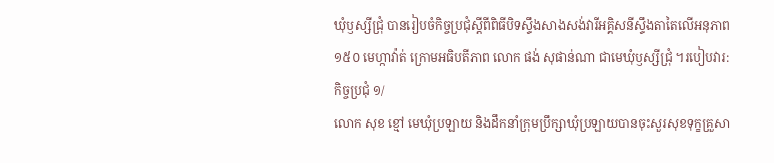ឃុំឫស្សីជ្រុំ បានរៀបចំកិច្ចប្រជុំស្ដីពីពិធីបិទស្ទឹងសាងសង់វារីអគ្គិសនីស្ទឹងតាតៃលើអនុភាព ១៥០ មេហ្កាវ៉ាត់ ក្រោមអធិបតីភាព លោក ផង់ សុផាន់ណា ជាមេឃុំឫស្សីជ្រុំ ។របៀបវារ:កិច្ចប្រជុំ ១/
លោក សុខ ខ្មៅ មេឃុំប្រឡាយ និងដឹកនាំក្រុមប្រឹក្សាឃុំប្រឡាយបានចុះសួរសុខទុក្ខគ្រួសា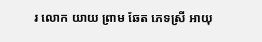រ លោក យាយ ព្រាម ឆែត ភេទស្រី អាយុ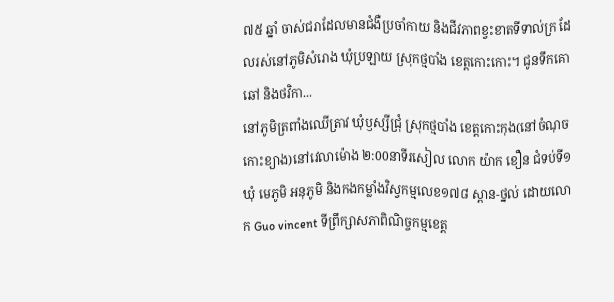៧៥ ឆ្នាំ ចាស់ជរាដែលមានជំងឺប្រចាំកាយ និងជីវភាពខ្វះខាតទីទាល់ក្រ ដែលរស់នៅភូមិសំរោង ឃុំប្រឡាយ ស្រុកថ្មបាំង ខេត្តកោះកោះ។ ជូនទឹកគោឆៅ និងថវិកា...
នៅភូមិត្រពាំងឈើត្រាវ ឃុំឫស្សីជ្រុំ ស្រុកថ្មបាំង ខេត្តកោះកុង(នៅចំណុចកោះខ្យាង)នៅវេលាម៉ោង ២:00នាទីរសៀល លោក យ៉ាក ខឿន ជំទប់ទី១ឃុំ មេភូមិ អនុភូមិ និងកងកម្លាំងវិស្វកម្មលេខ១៧៨ ស្ពាន-ថ្នល់ ដោយលោក Guo vincent ទីព្រឹក្សាសភាពិណិច្ចកម្មខេត្ត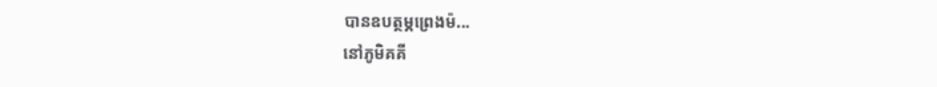បានឧបត្ថម្ភព្រេងម៉...
នៅភូមិគគី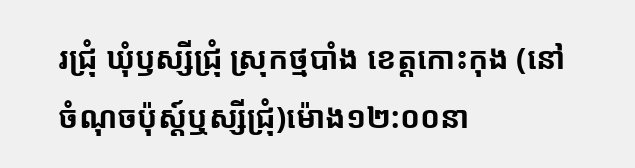រជ្រុំ ឃុំឫស្សីជ្រុំ ស្រុកថ្មបាំង ខេត្តកោះកុង (នៅចំណុចប៉ុស្ដ៍ឬស្សីជ្រុំ)ម៉ោង១២:០០នា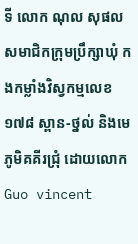ទី លោក ណុល សុផល សមាជិកក្រុមប្រឹក្សាឃុំ កងកម្លាំងវិស្វកម្មលេខ១៧៨ ស្ពាន-ថ្នល់ និងមេភូមិគគីរជ្រុំ ដោយលោក Guo vincent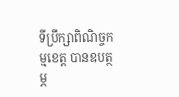ទីប្រឹក្សាពិណិច្ចកម្មខេត្ត បានឧបត្ថម្ភ